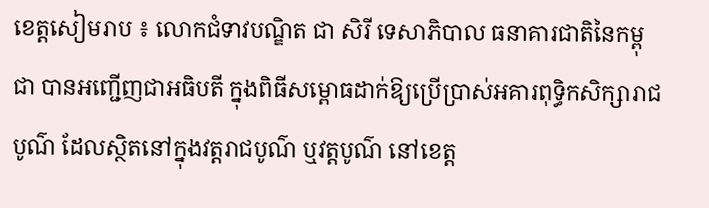ខេត្តសៀមរាប ៖ លោកជំទាវបណ្ឌិត ជា សិរី ទេសាភិបាល ធនាគារជាតិនៃកម្ពុជា បានអញ្ជើញជាអធិបតី ក្នុងពិធីសម្ពោធដាក់ឱ្យប្រើប្រាស់អគារពុទ្ធិកសិក្សារាជបូណ៌ ដែលស្ថិតនៅក្នុងវត្តរាជបូណ៌ ឬវត្តបូណ៌ នៅខេត្ត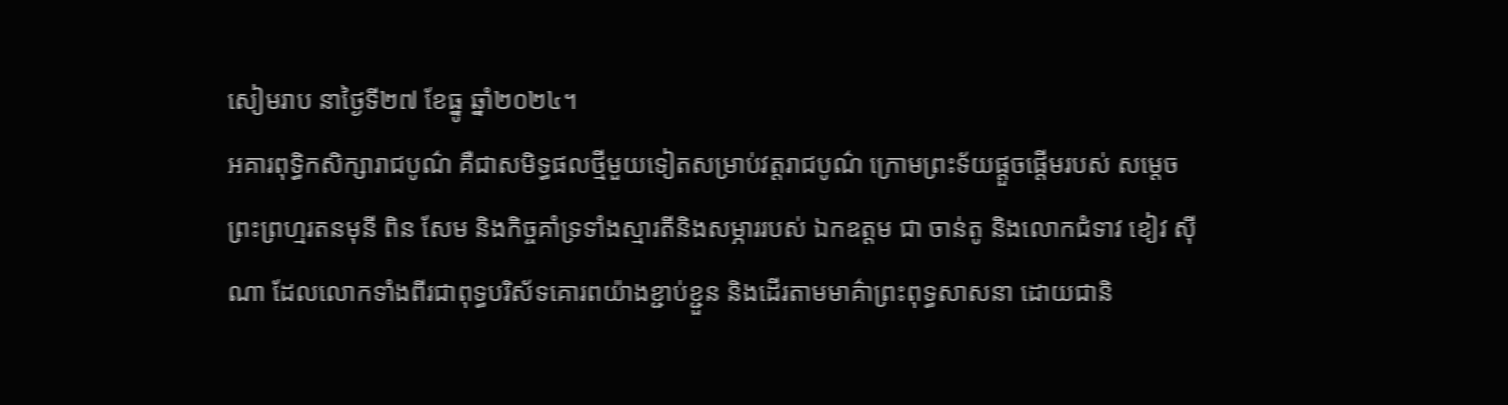សៀមរាប នាថ្ងៃទី២៧ ខែធ្នូ ឆ្នាំ២០២៤។
អគារពុទ្ធិកសិក្សារាជបូណ៌ គឺជាសមិទ្ធផលថ្មីមួយទៀតសម្រាប់វត្តរាជបូណ៌ ក្រោមព្រះទ័យផ្តួចផ្តើមរបស់ សម្តេចព្រះព្រហ្មរតនមុនី ពិន សែម និងកិច្ចគាំទ្រទាំងស្មារតីនិងសម្ភាររបស់ ឯកឧត្តម ជា ចាន់តូ និងលោកជំទាវ ខៀវ ស៊ីណា ដែលលោកទាំងពីរជាពុទ្ធបរិស័ទគោរពយ៉ាងខ្ជាប់ខ្ជួន និងដើរតាមមាគ៌ាព្រះពុទ្ធសាសនា ដោយជានិ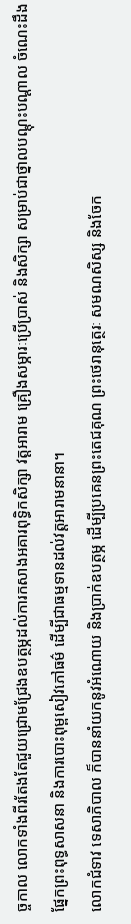ច្ចកាល លោកទាំងពីរតែងតែជួយជ្រោមជ្រែងឧបត្ថម្ភដល់ការកសាងអគារពុទ្ធិកសិក្សា វត្តអារាម គ្រឿងសម្ភារៈប្រើប្រាស់ និងសិក្សា សម្រាប់ជាថ្នាលបណ្តុះបណ្តាល ចំណេះដឹងផ្នែកព្រះពុទ្ធសាសនា និងការបោះពុម្ពសៀវភៅធម៌ ដើម្បីជាធម្មទានដល់វត្តអារាមនានា។
លោកជំទាវ ទេសាភិបាល ក៏បាននាំយកនូវអំណោយ និងប្រាក់ឧបត្ថម្ភ ដើម្បីប្រគេនព្រះតេជគុណ ព្រះថេរានុត្ថេរៈ សមណសិស្ស និងចែក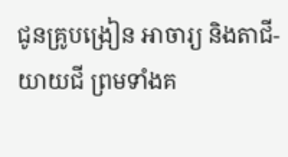ជូនគ្រូបង្រៀន អាចារ្យ និងតាជី-យាយជី ព្រមទាំងគ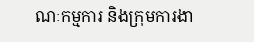ណៈកម្មការ និងក្រុមការងា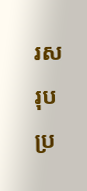រសរុបប្រ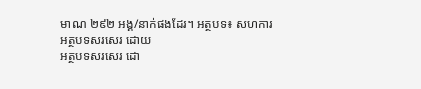មាណ ២៩២ អង្គ/នាក់ផងដែរ។ អត្ថបទ៖ សហការ
អត្ថបទសរសេរ ដោយ
អត្ថបទសរសេរ ដោ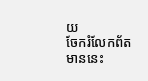យ
ចែករំលែកព័តមាននេះ